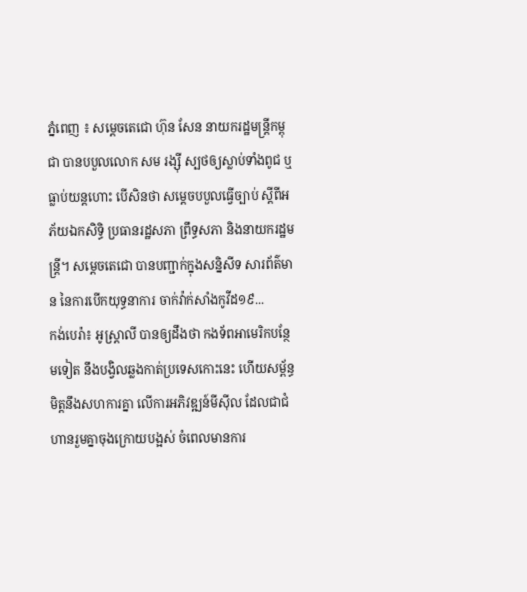ភ្នំពេញ ៖ សម្តេចតេជោ ហ៊ុន សែន នាយករដ្ឋមន្ត្រីកម្ពុជា បានបបួលលោក សម រង្ស៊ី ស្បថឲ្យស្លាប់ទាំងពូជ ឬធ្លាប់យន្តហោះ បើសិនថា សម្តេចបបួលធ្វើច្បាប់ ស្តីពីអភ័យឯកសិទ្ធិ ប្រធានរដ្ឋសភា ព្រឹទ្ធសភា និងនាយករដ្ឋមន្ត្រី។ សម្តេចតេជោ បានបញ្ជាក់ក្នុងសន្និសីទ សារព័ត៌មាន នៃការបើកយុទ្ធនាការ ចាក់វ៉ាក់សាំងកូវីដ១៩...
កង់បេរ៉ា៖ អូស្រ្តាលី បានឲ្យដឹងថា កងទ័ពអាមេរិកបន្ថែមទៀត នឹងបង្វិលឆ្លងកាត់ប្រទេសកោះនេះ ហើយសម្ព័ន្ធមិត្តនឹងសហការគ្នា លើការអភិវឌ្ឍន៍មីស៊ីល ដែលជាជំហានរួមគ្នាចុងក្រោយបង្អស់ ចំពេលមានការ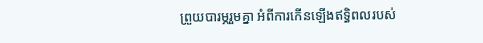ព្រួយបារម្ភរួមគ្នា អំពីការកើនឡើងឥទ្ធិពលរបស់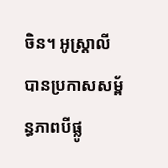ចិន។ អូស្រ្តាលី បានប្រកាសសម្ព័ន្ធភាពបីផ្លូ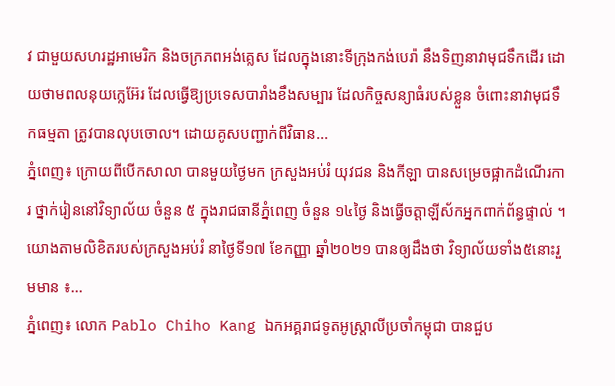វ ជាមួយសហរដ្ឋអាមេរិក និងចក្រភពអង់គ្លេស ដែលក្នុងនោះទីក្រុងកង់បេរ៉ា នឹងទិញនាវាមុជទឹកដើរ ដោយថាមពលនុយក្លេអ៊ែរ ដែលធ្វើឱ្យប្រទេសបារាំងខឹងសម្បារ ដែលកិច្ចសន្យាធំរបស់ខ្លួន ចំពោះនាវាមុជទឹកធម្មតា ត្រូវបានលុបចោល។ ដោយគូសបញ្ជាក់ពីវិធាន...
ភ្នំពេញ៖ ក្រោយពីបើកសាលា បានមួយថ្ងៃមក ក្រសួងអប់រំ យុវជន និងកីឡា បានសម្រេចផ្អាកដំណើរការ ថ្នាក់រៀននៅវិទ្យាល័យ ចំនួន ៥ ក្នុងរាជធានីភ្នំពេញ ចំនួន ១៤ថ្ងៃ និងធ្វើចត្តាឡីស័កអ្នកពាក់ព័ន្ធផ្ទាល់ ។ យោងតាមលិខិតរបស់ក្រសួងអប់រំ នាថ្ងៃទី១៧ ខែកញ្ញា ឆ្នាំ២០២១ បានឲ្យដឹងថា វិទ្យាល័យទាំង៥នោះរួមមាន ៖...
ភ្នំពេញ៖ លោក Pablo Chiho Kang ឯកអគ្គរាជទូតអូស្រ្តាលីប្រចាំកម្ពុជា បានជួប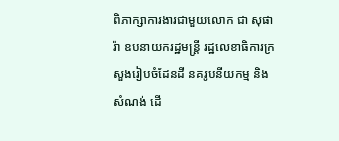ពិភាក្សាការងារជាមួយលោក ជា សុផារ៉ា ឧបនាយករដ្ឋមន្រ្តី រដ្ឋលេខាធិការក្រសួងរៀបចំដែនដី នគរូបនីយកម្ម និងសំណង់ ដើ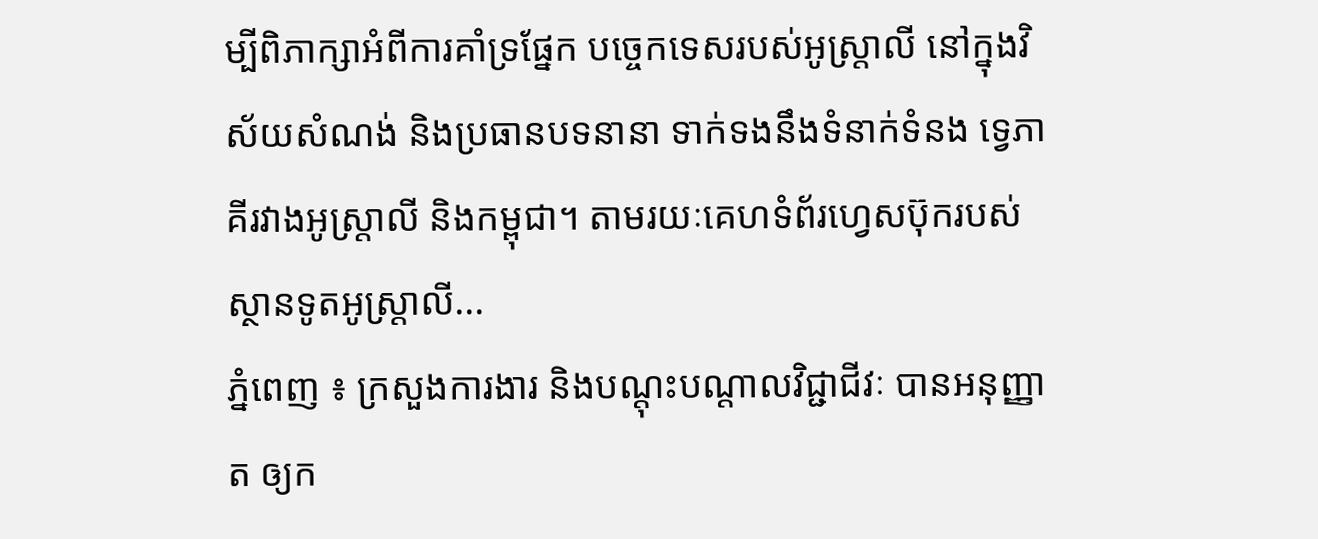ម្បីពិភាក្សាអំពីការគាំទ្រផ្នែក បច្ចេកទេសរបស់អូស្ត្រាលី នៅក្នុងវិស័យសំណង់ និងប្រធានបទនានា ទាក់ទងនឹងទំនាក់ទំនង ទ្វេភាគីរវាងអូស្ត្រាលី និងកម្ពុជា។ តាមរយៈគេហទំព័រហ្វេសប៊ុករបស់ ស្ថានទូតអូស្ដ្រាលី...
ភ្នំពេញ ៖ ក្រសួងការងារ និងបណ្ដុះបណ្ដាលវិជ្ជាជីវៈ បានអនុញ្ញាត ឲ្យក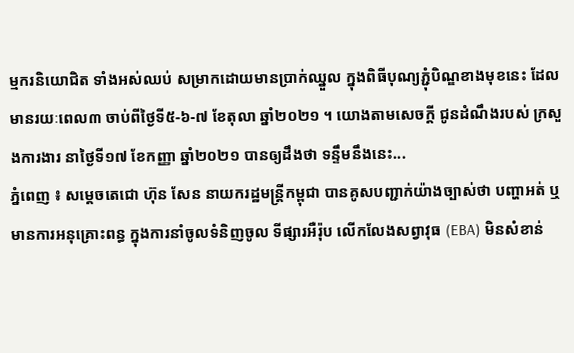ម្មករនិយោជិត ទាំងអស់ឈប់ សម្រាកដោយមានប្រាក់ឈ្នួល ក្នុងពិធីបុណ្យភ្ជុំបិណ្ឌខាងមុខនេះ ដែលមានរយៈពេល៣ ចាប់ពីថ្ងៃទី៥-៦-៧ ខែតុលា ឆ្នាំ២០២១ ។ យោងតាមសេចក្ដី ជូនដំណឹងរបស់ ក្រសួងការងារ នាថ្ងៃទី១៧ ខែកញ្ញា ឆ្នាំ២០២១ បានឲ្យដឹងថា ទន្ទឹមនឹងនេះ...
ភ្នំពេញ ៖ សម្តេចតេជោ ហ៊ុន សែន នាយករដ្ឋមន្ត្រីកម្ពុជា បានគូសបញ្ជាក់យ៉ាងច្បាស់ថា បញ្ហាអត់ ឬមានការអនុគ្រោះពន្ធ ក្នុងការនាំចូលទំនិញចូល ទីផ្សារអឺរ៉ុប លើកលែងសព្វាវុធ (EBA) មិនសំខាន់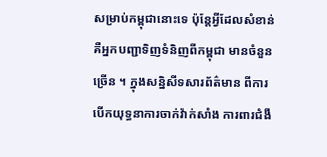សម្រាប់កម្ពុជានោះទេ ប៉ុន្តែអ្វីដែលសំខាន់ គឺអ្នកបញ្ជាទិញទំនិញពីកម្ពុជា មានចំនួនច្រើន ។ ក្នុងសន្និសីទសារព័ត៌មាន ពីការបើកយុទ្ធនាការចាក់វ៉ាក់សាំង ការពារជំងឺ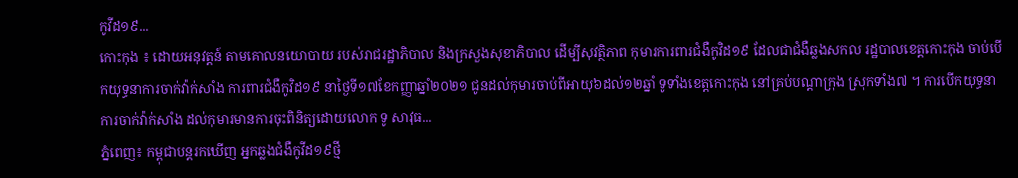កូវីដ១៩...
កោះកុង ៖ ដោយអនុវត្តន៍ តាមគោលនយោបាយ របស់រាជរដ្ឋាភិបាល និងក្រសួងសុខាភិបាល ដើម្បីសុវត្ថិភាព កុមារការពារជំងឺកូវិដ១៩ ដែលជាជំងឺឆ្លងសកល រដ្ឋបាលខេត្តកោះកុង ចាប់បើកយុទ្ធនាការចាក់វ៉ាក់សាំង ការពារជំងឺកូវិដ១៩ នាថ្ងៃទី១៧ខែកញ្ញាឆ្នាំ២០២១ ជូនដល់កុមារចាប់ពីអាយុ៦ដល់១២ឆ្នាំ ទូទាំងខេត្តកោះកុង នៅគ្រប់បណ្តាក្រុង ស្រុកទាំង៧ ។ ការបើកយុទ្ធនាការចាក់វ៉ាក់សាំង ដល់កុមារមានការចុះពិនិត្យដោយលោក ទូ សាវុធ...
ភ្នំពេញ៖ កម្ពុជាបន្តរកឃើញ អ្នកឆ្លងជំងឺកូវីដ១៩ថ្មី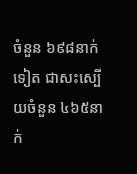ចំនួន ៦៩៨នាក់ទៀត ជាសះស្បើយចំនួន ៤៦៥នាក់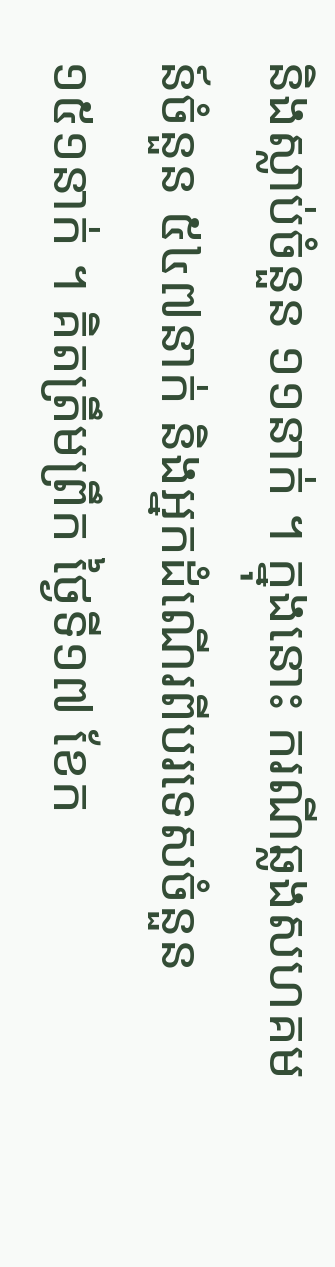និងស្លាប់ចំនួន ១១នាក់ ។ ក្នុងនោះ ករណីឆ្លងសហគមន៍ចំនួន ៥៤៧នាក់ និងអ្នកដំណើរពីបរទេសចំនួន ១៥១នាក់ ។ គិតត្រឹមព្រឹក ថ្ងៃទី១៧ ខែក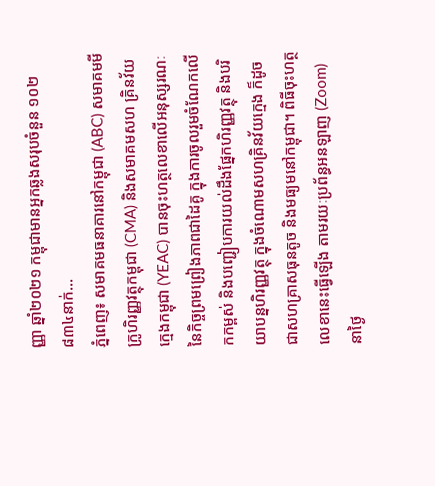ញ្ញា ឆ្នាំ២០២១ កម្ពុជាមានអ្នកឆ្លងសរុបចំនួន ១០២ ៨៣៤នាក់...
ភ្នំពេញ៖ សមាគមធនាគារនៅកម្ពុជា (ABC) សមាគមមីក្រូហិរញ្ញវត្ថុកម្ពុជា (CMA) និងសមាគមសហ គ្រិនវ័យក្មេងកម្ពុជា (YEAC) បានចុះហត្ថលេខាលើអនុស្សរណៈ នៃកិច្ចព្រមព្រៀងភាពជាដៃគូ ក្នុងការចូលរួមចំណែកលើកកម្ពស់ និងបញ្ជៀបការយល់ដឹងផ្នែកហិរញ្ញវត្ថុ និងបរិយាបន្នហិរញ្ញវត្ថុ ក្នុងចំណោមសហគ្រិនវ័យក្មេង ក៏ដូចជាសហគ្រាសធុនតូច និងមធ្យមនៅកម្ពុជា។ ពិធីចុះហត្ថលេខានេះធ្វើឡើង តាមរយៈប្រព័ន្ធអនឡាញ (Zoom) នាថ្ងៃ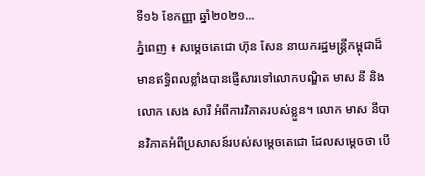ទី១៦ ខែកញ្ញា ឆ្នាំ២០២១...
ភ្នំពេញ ៖ សម្តេចតេជោ ហ៊ុន សែន នាយករដ្ឋមន្រ្តីកម្ពុជាដ៏មានឥទ្ធិពលខ្លាំងបានផ្ញើសារទៅលោកបណ្ឌិត មាស នី និងលោក សេង សារី អំពីការវិភាគរបស់ខ្លួន។ លោក មាស នីបានវិភាគអំពីប្រសាសន៍របស់សម្តេចតេជោ ដែលសម្តេចថា បើ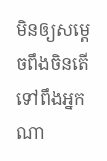មិនឲ្យសម្តេចពឹងចិនតើទៅពឹងអ្នកណា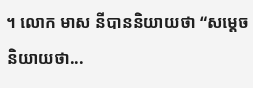។ លោក មាស នីបាននិយាយថា “សម្តេចនិយាយថា...